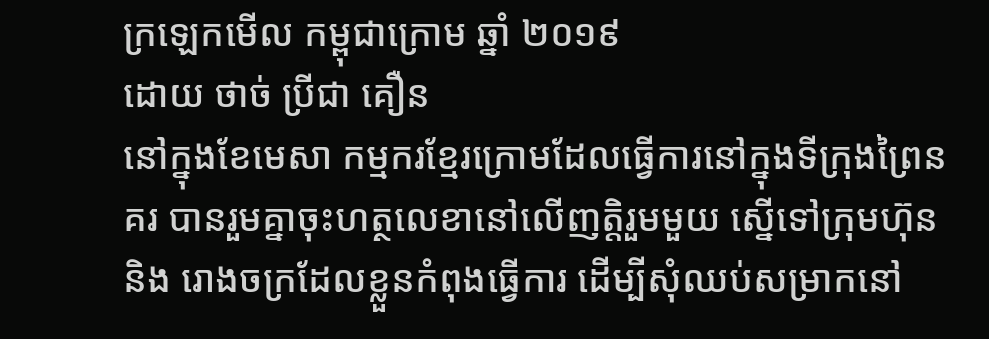ក្រឡេកមើល កម្ពុជាក្រោម ឆ្នាំ ២០១៩
ដោយ ថាច់ ប្រីជា គឿន
នៅក្នុងខែមេសា កម្មករខ្មែរក្រោមដែលធ្វើការនៅក្នុងទីក្រុងព្រៃនគរ បានរួមគ្នាចុះហត្ថលេខានៅលើញត្តិរួមមួយ ស្នើទៅក្រុមហ៊ុន និង រោងចក្រដែលខ្លួនកំពុងធ្វើការ ដើម្បីសុំឈប់សម្រាកនៅ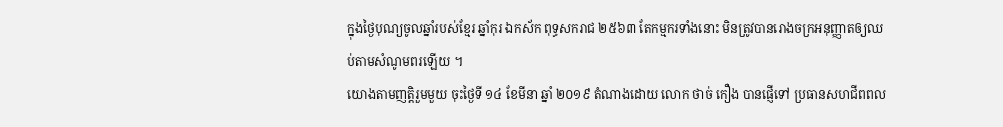ក្នុងថ្ងៃបុណ្យចូលឆ្នាំរបស់ខ្មែរ ឆ្នាំកុរ ឯកស័ក ពុទ្ធសករាជ ២៥៦៣ តែកម្មករទាំងនោះ មិនត្រូវបានរោងចក្រអនុញ្ញាតឲ្យឈប់តាមសំណូមពរឡើយ ។
យោងតាមញត្តិរួមមួយ ចុះថ្ងៃទី ១៤ ខែមីនា ឆ្នាំ ២០១៩ តំណាងដោយ លោក ថាច់ កឿង បានផ្ញើទៅ ប្រធានសហជីពពល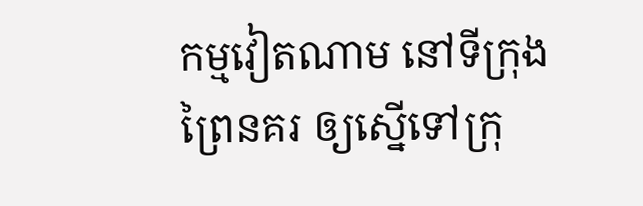កម្មវៀតណាម នៅទីក្រុងព្រៃនគរ ឲ្យស្នើទៅក្រុ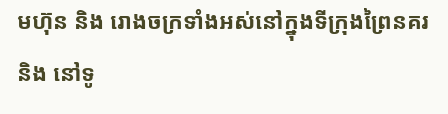មហ៊ុន និង រោងចក្រទាំងអស់នៅក្នុងទីក្រុងព្រៃនគរ និង នៅទូ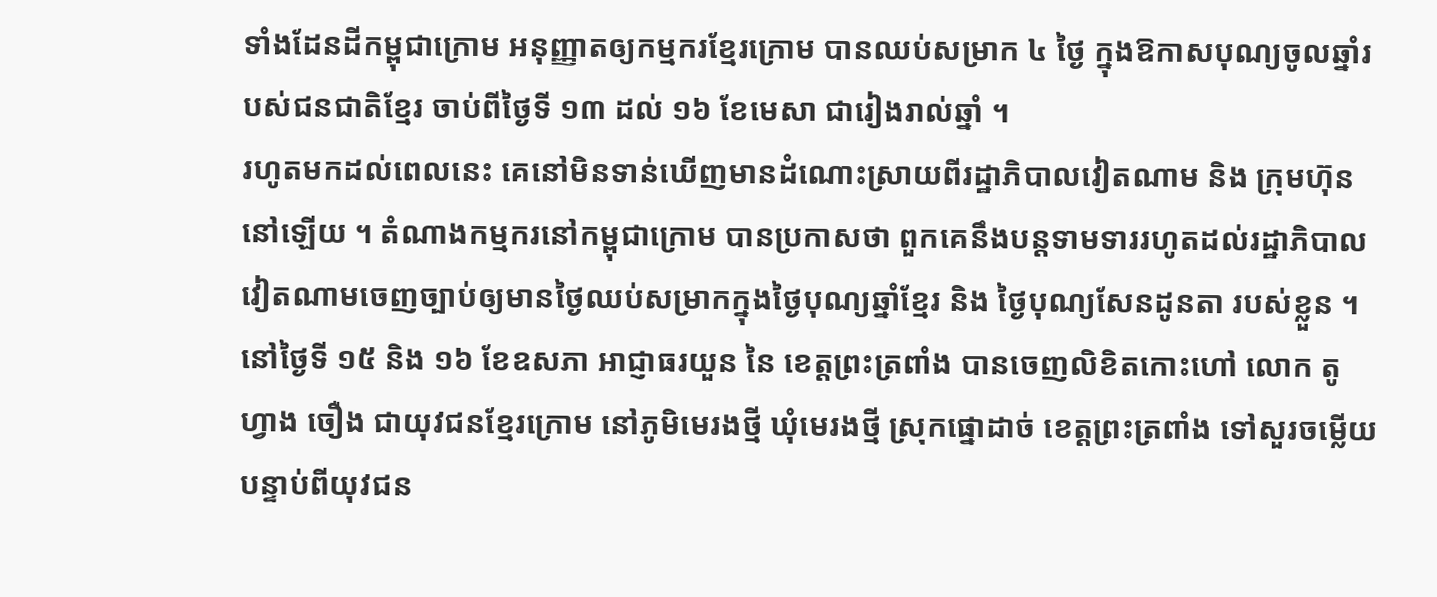ទាំងដែនដីកម្ពុជាក្រោម អនុញ្ញាតឲ្យកម្មករខ្មែរក្រោម បានឈប់សម្រាក ៤ ថ្ងៃ ក្នុងឱកាសបុណ្យចូលឆ្នាំរបស់ជនជាតិខ្មែរ ចាប់ពីថ្ងៃទី ១៣ ដល់ ១៦ ខែមេសា ជារៀងរាល់ឆ្នាំ ។
រហូតមកដល់ពេលនេះ គេនៅមិនទាន់ឃើញមានដំណោះស្រាយពីរដ្ឋាភិបាលវៀតណាម និង ក្រុមហ៊ុន នៅឡើយ ។ តំណាងកម្មករនៅកម្ពុជាក្រោម បានប្រកាសថា ពួកគេនឹងបន្តទាមទាររហូតដល់រដ្ឋាភិបាលវៀតណាមចេញច្បាប់ឲ្យមានថ្ងៃឈប់សម្រាកក្នុងថ្ងៃបុណ្យឆ្នាំខ្មែរ និង ថ្ងៃបុណ្យសែនដូនតា របស់ខ្លួន ។
នៅថ្ងៃទី ១៥ និង ១៦ ខែឧសភា អាជ្ញាធរយួន នៃ ខេត្តព្រះត្រពាំង បានចេញលិខិតកោះហៅ លោក តូ ហ្វាង ចឿង ជាយុវជនខ្មែរក្រោម នៅភូមិមេរងថ្មី ឃុំមេរងថ្មី ស្រុកផ្នោដាច់ ខេត្តព្រះត្រពាំង ទៅសួរចម្លើយ បន្ទាប់ពីយុវជន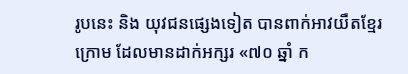រូបនេះ និង យុវជនផ្សេងទៀត បានពាក់អាវយឺតខ្មែរក្រោម ដែលមានដាក់អក្សរ «៧០ ឆ្នាំ ក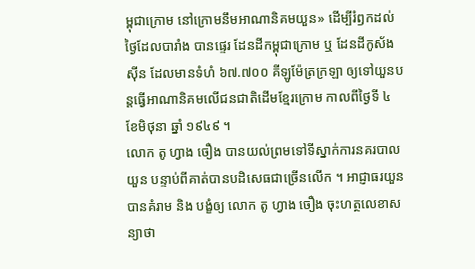ម្ពុជាក្រោម នៅក្រោមនឹមអាណានិគមយួន» ដើម្បីរំឭកដល់ថ្ងៃដែលបារាំង បានផ្ទេរ ដែនដីកម្ពុជាក្រោម ឬ ដែនដីកូស័ងស៊ីន ដែលមានទំហំ ៦៧.៧០០ គីឡូម៉ែត្រក្រឡា ឲ្យទៅយួនបន្តធ្វើអាណានិគមលើជនជាតិដើមខ្មែរក្រោម កាលពីថ្ងៃទី ៤ ខែមិថុនា ឆ្នាំ ១៩៤៩ ។
លោក តូ ហ្វាង ចឿង បានយល់ព្រមទៅទីស្នាក់ការនគរបាលយួន បន្ទាប់ពីគាត់បានបដិសេធជាច្រើនលើក ។ អាជ្ញាធរយួនបានគំរាម និង បង្ខំឲ្យ លោក តូ ហ្វាង ចឿង ចុះហត្ថលេខាសន្យាថា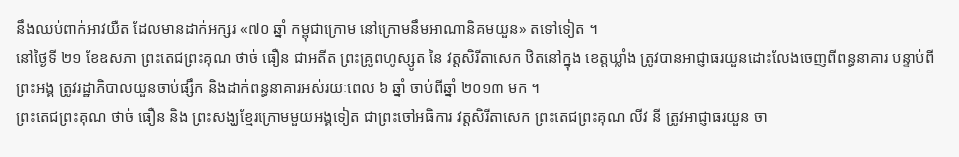នឹងឈប់ពាក់អាវយឺត ដែលមានដាក់អក្សរ «៧០ ឆ្នាំ កម្ពុជាក្រោម នៅក្រោមនឹមអាណានិគមយួន» តទៅទៀត ។
នៅថ្ងៃទី ២១ ខែឧសភា ព្រះតេជព្រះគុណ ថាច់ ធឿន ជាអតីត ព្រះគ្រូពហូស្សូត នៃ វត្តសិរីតាសេក ឋិតនៅក្នុង ខេត្តឃ្លាំង ត្រូវបានអាជ្ញាធរយួនដោះលែងចេញពីពន្ធនាគារ បន្ទាប់ពីព្រះអង្គ ត្រូវរដ្ឋាភិបាលយួនចាប់ផ្សឹក និងដាក់ពន្ធនាគារអស់រយៈពេល ៦ ឆ្នាំ ចាប់ពីឆ្នាំ ២០១៣ មក ។
ព្រះតេជព្រះគុណ ថាច់ ធឿន និង ព្រះសង្ឃខ្មែរក្រោមមួយអង្គទៀត ជាព្រះចៅអធិការ វត្តសិរីតាសេក ព្រះតេជព្រះគុណ លីវ នី ត្រូវអាជ្ញាធរយួន ចា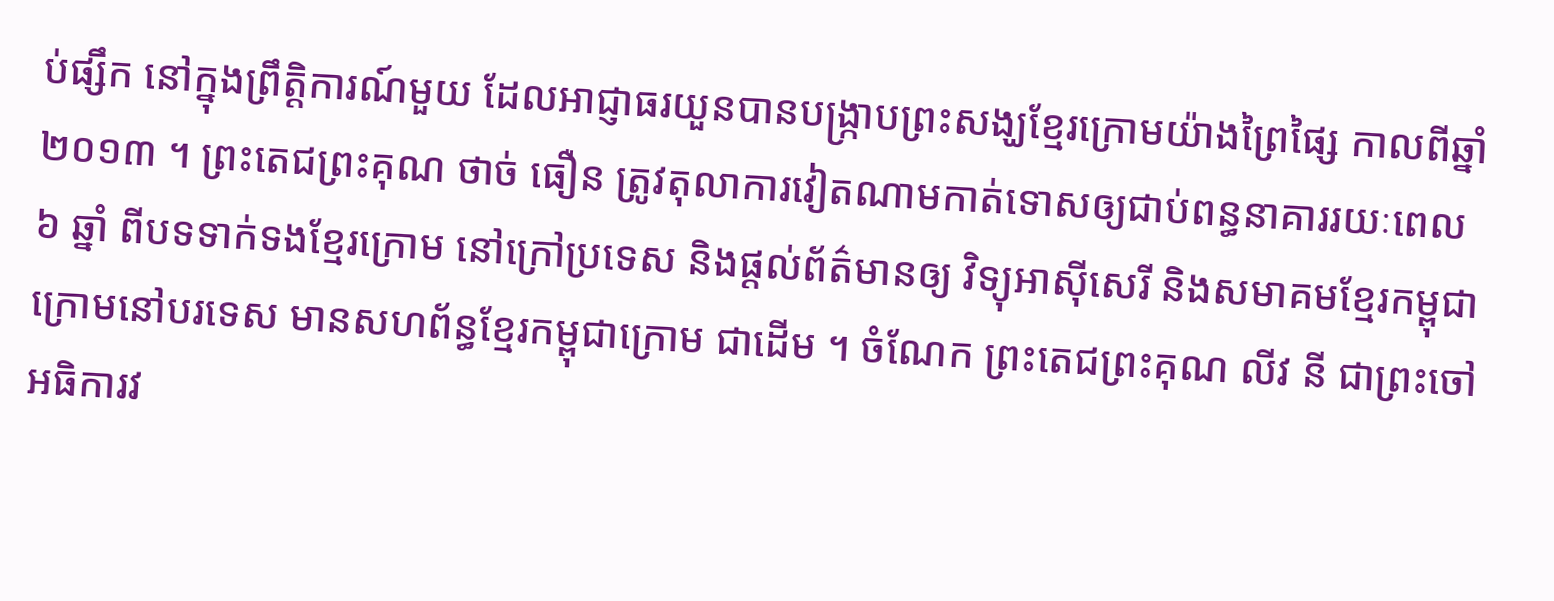ប់ផ្សឹក នៅក្នុងព្រឹត្តិការណ៍មួយ ដែលអាជ្ញាធរយួនបានបង្ក្រាបព្រះសង្ឃខ្មែរក្រោមយ៉ាងព្រៃផ្សៃ កាលពីឆ្នាំ ២០១៣ ។ ព្រះតេជព្រះគុណ ថាច់ ធឿន ត្រូវតុលាការវៀតណាមកាត់ទោសឲ្យជាប់ពន្ធនាគាររយៈពេល ៦ ឆ្នាំ ពីបទទាក់ទងខ្មែរក្រោម នៅក្រៅប្រទេស និងផ្ដល់ព័ត៌មានឲ្យ វិទ្យុអាស៊ីសេរី និងសមាគមខ្មែរកម្ពុជាក្រោមនៅបរទេស មានសហព័ន្ធខ្មែរកម្ពុជាក្រោម ជាដើម ។ ចំណែក ព្រះតេជព្រះគុណ លីវ នី ជាព្រះចៅអធិការវ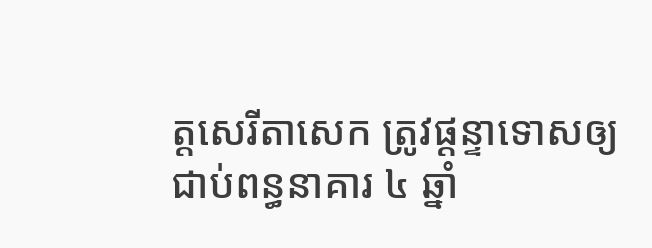ត្តសេរីតាសេក ត្រូវផ្ដន្ទាទោសឲ្យជាប់ពន្ធនាគារ ៤ ឆ្នាំ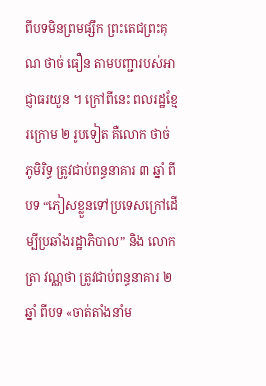ពីបទមិនព្រមផ្សឹក ព្រះតេជព្រះគុណ ថាច់ ធឿន តាមបញ្ជារបស់អាជ្ញាធរយួន ។ ក្រៅពីនេះ ពលរដ្ឋខ្មែរក្រោម ២ រូបទៀត គឺលោក ថាច់ ភូមិរិទ្ធ ត្រូវជាប់ពន្ធនាគារ ៣ ឆ្នាំ ពីបទ “ភៀសខ្លួនទៅប្រទេសក្រៅដើម្បីប្រឆាំងរដ្ឋាភិបាល” និង លោក ត្រា វណ្ណថា ត្រូវជាប់ពន្ធនាគារ ២ ឆ្នាំ ពីបទ «ចាត់តាំងនាំម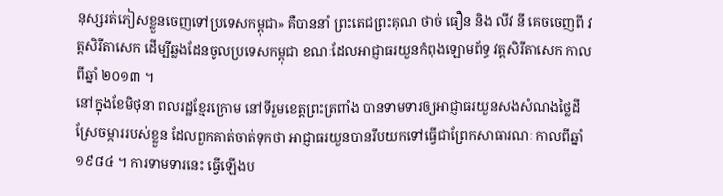នុស្សរត់ភៀសខ្លួនចេញទៅប្រទេសកម្ពុជា» គឺបាននាំ ព្រះតេជព្រះគុណ ថាច់ ធឿន និង លីវ នី គេចចេញពី វត្តសិរីតាសេក ដើម្បីឆ្លងដែនចូលប្រទេសកម្ពុជា ខណៈដែលអាជ្ញាធរយួនកំពុងឡោមព័ទ្ធ វត្តសិរីតាសេក កាលពីឆ្នាំ ២០១៣ ។
នៅក្នុងខែមិថុនា ពលរដ្ឋខ្មែរក្រោម នៅទីរួមខេត្តព្រះត្រពាំង បានទាមទារឲ្យអាជ្ញាធរយួនសងសំណងថ្លៃដីស្រែចម្ការរបស់ខ្លួន ដែលពួកគាត់ចាត់ទុកថា អាជ្ញាធរយួនបានរឹបយកទៅធ្វើជាព្រែកសាធារណៈ កាលពីឆ្នាំ ១៩៨៤ ។ ការទាមទារនេះ ធ្វើឡើងប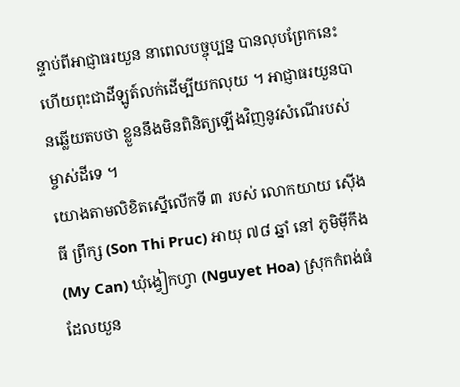ន្ទាប់ពីអាជ្ញាធរយួន នាពេលបច្ចុប្បន្ន បានលុបព្រែកនេះ ហើយពុះជាដីឡូត៍លក់ដើម្បីយកលុយ ។ អាជ្ញាធរយួនបានឆ្លើយតបថា ខ្លួននឹងមិនពិនិត្យឡើងវិញនូវសំណើរបស់ម្ចាស់ដីទេ ។
យោងតាមលិខិតស្នើលើកទី ៣ របស់ លោកយាយ ស៊ើង ធី ព្រឹក្ស (Son Thi Pruc) អាយុ ៧៨ ឆ្នាំ នៅ ភូមិម៉ីកឹង (My Can) ឃុំង្វៀកហ្វា (Nguyet Hoa) ស្រុកកំពង់ធំ ដែលយួន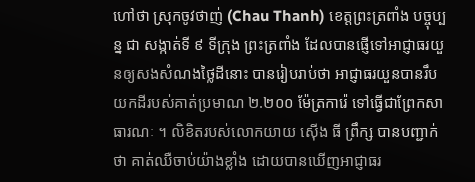ហៅថា ស្រុកចូវថាញ់ (Chau Thanh) ខេត្តព្រះត្រពាំង បច្ចុប្បន្ន ជា សង្កាត់ទី ៩ ទីក្រុង ព្រះត្រពាំង ដែលបានផ្ញើទៅអាជ្ញាធរយួនឲ្យសងសំណងថ្លៃដីនោះ បានរៀបរាប់ថា អាជ្ញាធរយួនបានរឹបយកដីរបស់គាត់ប្រមាណ ២.២០០ ម៉ែត្រការ៉េ ទៅធ្វើជាព្រែកសាធារណៈ ។ លិខិតរបស់លោកយាយ ស៊ើង ធី ព្រឹក្ស បានបញ្ជាក់ថា គាត់ឈឺចាប់យ៉ាងខ្លាំង ដោយបានឃើញអាជ្ញាធរ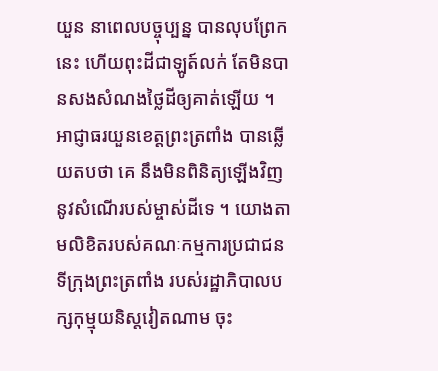យួន នាពេលបច្ចុប្បន្ន បានលុបព្រែកនេះ ហើយពុះដីជាឡូត៍លក់ តែមិនបានសងសំណងថ្លៃដីឲ្យគាត់ឡើយ ។
អាជ្ញាធរយួនខេត្តព្រះត្រពាំង បានឆ្លើយតបថា គេ នឹងមិនពិនិត្យឡើងវិញនូវសំណើរបស់ម្ចាស់ដីទេ ។ យោងតាមលិខិតរបស់គណៈកម្មការប្រជាជនទីក្រុងព្រះត្រពាំង របស់រដ្ឋាភិបាលបក្សកុម្មុយនិស្តវៀតណាម ចុះ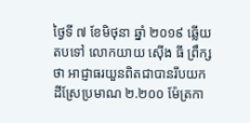ថ្ងៃទី ៧ ខែមិថុនា ឆ្នាំ ២០១៩ ឆ្លើយតបទៅ លោកយាយ ស៊ើង ធី ព្រឹក្ស ថា អាជ្ញាធរយួនពិតជាបានរឹបយកដីស្រែប្រមាណ ២.២០០ ម៉ែត្រកា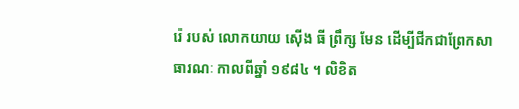រ៉េ របស់ លោកយាយ ស៊ើង ធី ព្រឹក្ស មែន ដើម្បីជីកជាព្រែកសាធារណៈ កាលពីឆ្នាំ ១៩៨៤ ។ លិខិត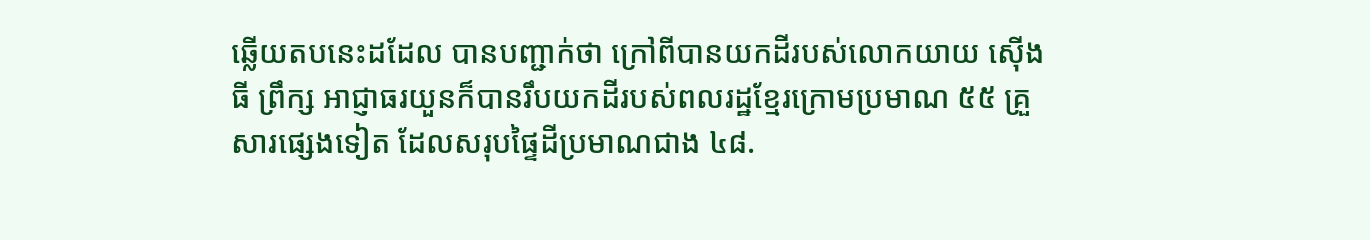ឆ្លើយតបនេះដដែល បានបញ្ជាក់ថា ក្រៅពីបានយកដីរបស់លោកយាយ ស៊ើង ធី ព្រឹក្ស អាជ្ញាធរយួនក៏បានរឹបយកដីរបស់ពលរដ្ឋខ្មែរក្រោមប្រមាណ ៥៥ គ្រួសារផ្សេងទៀត ដែលសរុបផ្ទៃដីប្រមាណជាង ៤៨.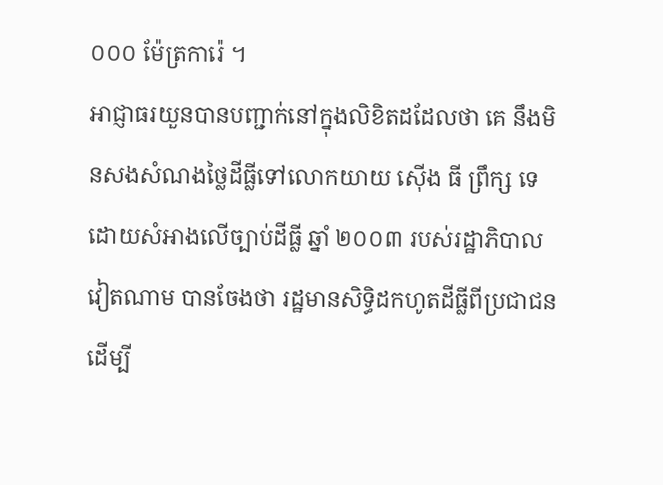០០០ ម៉ែត្រការ៉េ ។
អាជ្ញាធរយួនបានបញ្ជាក់នៅក្នុងលិខិតដដែលថា គេ នឹងមិនសងសំណងថ្លៃដីធ្លីទៅលោកយាយ ស៊ើង ធី ព្រឹក្ស ទេ ដោយសំអាងលើច្បាប់ដីធ្លី ឆ្នាំ ២០០៣ របស់រដ្ឋាភិបាលវៀតណាម បានចែងថា រដ្ឋមានសិទ្ធិដកហូតដីធ្លីពីប្រជាជន ដើម្បី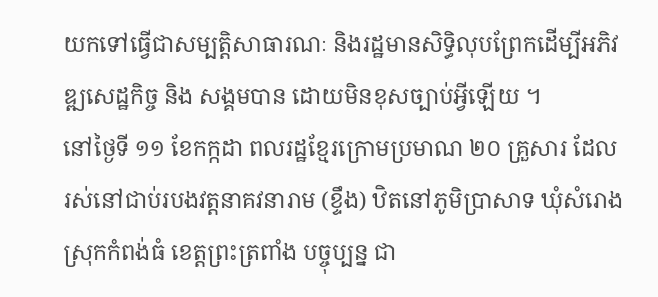យកទៅធ្វើជាសម្បត្តិសាធារណៈ និងរដ្ឋមានសិទ្ធិលុបព្រែកដើម្បីអភិវឌ្ឍសេដ្ឋកិច្ច និង សង្គមបាន ដោយមិនខុសច្បាប់អ្វីឡើយ ។
នៅថ្ងៃទី ១១ ខែកក្កដា ពលរដ្ឋខ្មែរក្រោមប្រមាណ ២០ គ្រួសារ ដែលរស់នៅជាប់របងវត្តនាគវនារាម (ខ្ទឹង) ឋិតនៅភូមិប្រាសាទ ឃុំសំរោង ស្រុកកំពង់ធំ ខេត្តព្រះត្រពាំង បច្ចុប្បន្ន ជា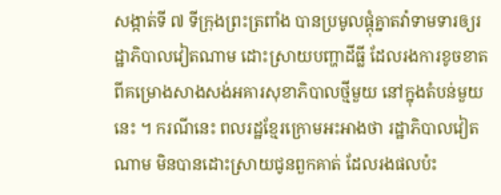សង្កាត់ទី ៧ ទីក្រុងព្រះត្រពាំង បានប្រមូលផ្ដុំគ្នាតវ៉ាទាមទារឲ្យរដ្ឋាភិបាលវៀតណាម ដោះស្រាយបញ្ហាដីធ្លី ដែលរងការខូចខាតពីគម្រោងសាងសង់អគារសុខាភិបាលថ្មីមួយ នៅក្នុងតំបន់មួយនេះ ។ ករណីនេះ ពលរដ្ឋខ្មែរក្រោមអះអាងថា រដ្ឋាភិបាលវៀតណាម មិនបានដោះស្រាយជូនពួកគាត់ ដែលរងផលប៉ះ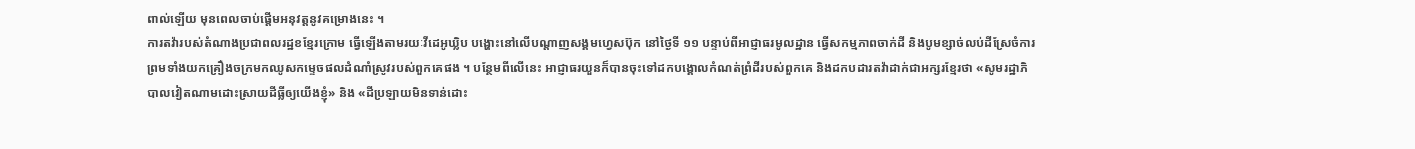ពាល់ឡើយ មុនពេលចាប់ផ្ដើមអនុវត្ដនូវគម្រោងនេះ ។
ការតវ៉ារបស់តំណាងប្រជាពលរដ្ឋខខ្មែរក្រោម ធ្វើឡើងតាមរយៈវីដេអូឃ្លិប បង្ហោះនៅលើបណ្តាញសង្គមហ្វេសប៊ុក នៅថ្ងៃទី ១១ បន្ទាប់ពីអាជ្ញាធរមូលដ្ឋាន ធ្វើសកម្មភាពចាក់ដី និងបូមខ្សាច់លប់ដីស្រែចំការ ព្រមទាំងយកគ្រឿងចក្រមកឈូសកម្ទេចផលដំណាំស្រូវរបស់ពួកគេផង ។ បន្ថែមពីលើនេះ អាជ្ញាធរយួនក៏បានចុះទៅដកបង្គោលកំណត់ព្រំដីរបស់ពួកគេ និងដកបដារតវ៉ាដាក់ជាអក្សរខ្មែរថា «សូមរដ្ឋាភិបាលវៀតណាមដោះស្រាយដីធ្លីឲ្យយើងខ្ញុំ» និង «ដីប្រឡាយមិនទាន់ដោះ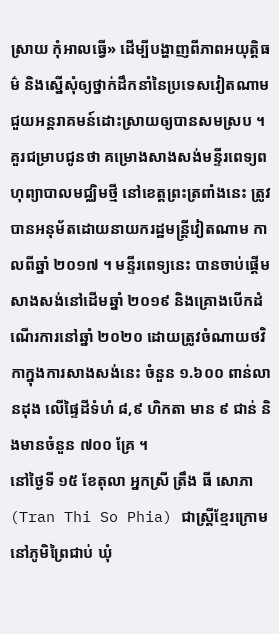ស្រាយ កុំអាលធ្វើ» ដើម្បីបង្ហាញពីភាពអយុត្តិធម៌ និងស្នើសុំឲ្យថ្នាក់ដឹកនាំនៃប្រទេសវៀតណាម ជួយអន្តរាគមន៍ដោះស្រាយឲ្យបានសមស្រប ។
គួរជម្រាបជូនថា គម្រោងសាងសង់មន្ទីរពេទ្យពហុព្យាបាលមជ្ឈិមថ្មី នៅខេត្តព្រះត្រពាំងនេះ ត្រូវបានអនុម័តដោយនាយករដ្ឋមន្រ្តីវៀតណាម កាលពីឆ្នាំ ២០១៧ ។ មន្ទីរពេទ្យនេះ បានចាប់ផ្ដើមសាងសង់នៅដើមឆ្នាំ ២០១៩ និងគ្រោងបើកដំណើរការនៅឆ្នាំ ២០២០ ដោយត្រូវចំណាយថវិកាក្នុងការសាងសង់នេះ ចំនួន ១.៦០០ ពាន់លានដុង លើផ្ទៃដីទំហំ ៨,៩ ហិកតា មាន ៩ ជាន់ និងមានចំនួន ៧០០ គ្រែ ។
នៅថ្ងៃទី ១៥ ខែតុលា អ្នកស្រី ត្រឹង ធី សោភា (Tran Thi So Phia) ជាស្ត្រីខ្មែរក្រោម នៅភូមិព្រៃជាប់ ឃុំ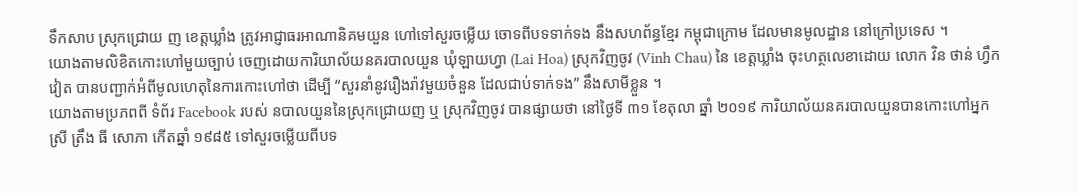ទឹកសាប ស្រុកជ្រោយ ញ ខេត្តឃ្លាំង ត្រូវអាជ្ញាធរអាណានិគមយួន ហៅទៅសួរចម្លើយ ចោទពីបទទាក់ទង នឹងសហព័ន្ធខ្មែរ កម្ពុជាក្រោម ដែលមានមូលដ្ឋាន នៅក្រៅប្រទេស ។
យោងតាមលិខិតកោះហៅមួយច្បាប់ ចេញដោយការិយាល័យនគរបាលយួន ឃុំឡាយហ្វា (Lai Hoa) ស្រុកវិញចូវ (Vinh Chau) នៃ ខេត្តឃ្លាំង ចុះហត្ថលេខាដោយ លោក វិន ថាន់ ហ្វឹក វៀត បានបញ្ជាក់អំពីមូលហេតុនៃការកោះហៅថា ដើម្បី “សួរនាំនូវរឿងរ៉ាវមួយចំនួន ដែលជាប់ទាក់ទង” នឹងសាមីខ្លួន ។
យោងតាមប្រភពពី ទំព័រ Facebook របស់ នបាលយួននៃស្រុកជ្រោយញ ឬ ស្រុកវិញចូវ បានផ្សាយថា នៅថ្ងៃទី ៣១ ខែតុលា ឆ្នាំ ២០១៩ ការិយាល័យនគរបាលយួនបានកោះហៅអ្នកស្រី ត្រឹង ធី សោភា កើតឆ្នាំ ១៩៨៥ ទៅសួរចម្លើយពីបទ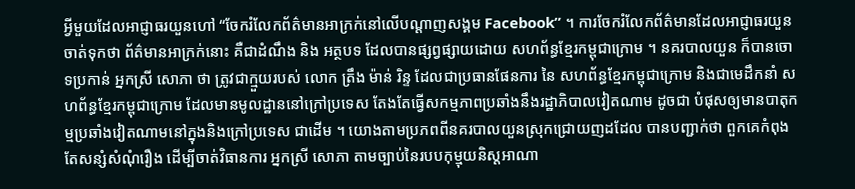អ្វីមួយដែលអាជ្ញាធរយួនហៅ “ចែករំលែកព័ត៌មានអាក្រក់នៅលើបណ្ដាញសង្គម Facebook” ។ ការចែករំលែកព័ត៌មានដែលអាជ្ញាធរយួនចាត់ទុកថា ព័ត៌មានអាក្រក់នោះ គឺជាដំណឹង និង អត្ថបទ ដែលបានផ្សព្វផ្សាយដោយ សហព័ន្ធខ្មែរកម្ពុជាក្រោម ។ នគរបាលយួន ក៏បានចោទប្រកាន់ អ្នកស្រី សោភា ថា ត្រូវជាក្មួយរបស់ លោក ត្រឹង ម៉ាន់ រិន្ទ ដែលជាប្រធានផែនការ នៃ សហព័ន្ធខ្មែរកម្ពុជាក្រោម និងជាមេដឹកនាំ សហព័ន្ធខ្មែរកម្ពុជាក្រោម ដែលមានមូលដ្ឋាននៅក្រៅប្រទេស តែងតែធ្វើសកម្មភាពប្រឆាំងនឹងរដ្ឋាភិបាលវៀតណាម ដូចជា បំផុសឲ្យមានបាតុកម្មប្រឆាំងវៀតណាមនៅក្នុងនិងក្រៅប្រទេស ជាដើម ។ យោងតាមប្រភពពីនគរបាលយួនស្រុកជ្រោយញដដែល បានបញ្ជាក់ថា ពួកគេកំពុងតែសន្សំសំណុំរឿង ដើម្បីចាត់វិធានការ អ្នកស្រី សោភា តាមច្បាប់នៃរបបកុម្មុយនិស្តអាណា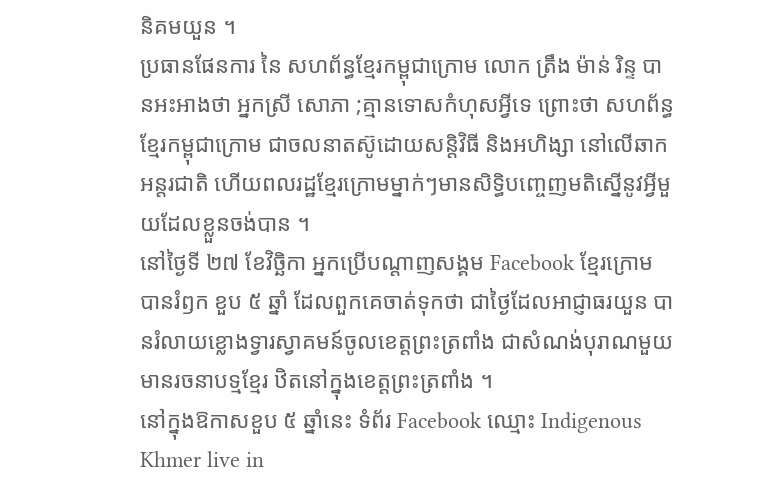និគមយួន ។
ប្រធានផែនការ នៃ សហព័ន្ធខ្មែរកម្ពុជាក្រោម លោក ត្រឹង ម៉ាន់ រិន្ទ បានអះអាងថា អ្នកស្រី សោភា ;គ្មានទោសកំហុសអ្វីទេ ព្រោះថា សហព័ន្ធខ្មែរកម្ពុជាក្រោម ជាចលនាតស៊ូដោយសន្តិវិធី និងអហិង្សា នៅលើឆាកអន្តរជាតិ ហើយពលរដ្ឋខ្មែរក្រោមម្នាក់ៗមានសិទ្ធិបញ្ចេញមតិស្នើនូវអ្វីមួយដែលខ្លួនចង់បាន ។
នៅថ្ងៃទី ២៧ ខែវិច្ឆិកា អ្នកប្រើបណ្ដាញសង្គម Facebook ខ្មែរក្រោម បានរំឭក ខួប ៥ ឆ្នាំ ដែលពួកគេចាត់ទុកថា ជាថ្ងៃដែលអាជ្ញាធរយួន បានរំលាយខ្លោងទ្វារស្វាគមន៍ចូលខេត្តព្រះត្រពាំង ជាសំណង់បុរាណមួយមានរចនាបទ្មខ្មែរ ឋិតនៅក្នុងខេត្តព្រះត្រពាំង ។
នៅក្នុងឱកាសខួប ៥ ឆ្នាំនេះ ទំព័រ Facebook ឈ្មោះ Indigenous Khmer live in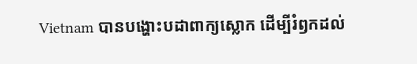Vietnam បានបង្ហោះបដាពាក្យស្លោក ដើម្បីរំឭកដល់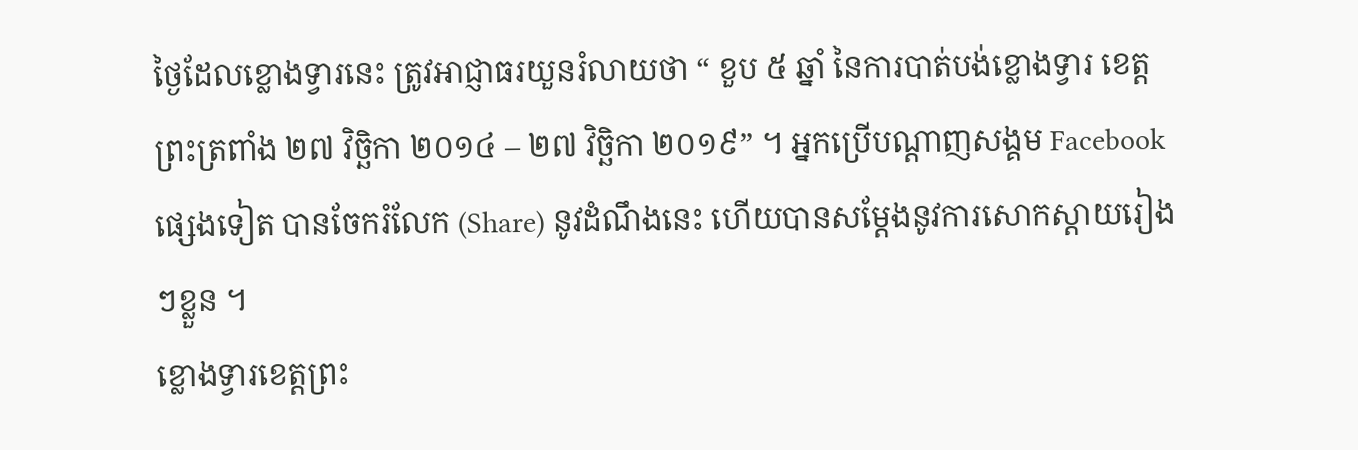ថ្ងៃដែលខ្លោងទ្វារនេះ ត្រូវអាជ្ញាធរយួនរំលាយថា “ ខួប ៥ ឆ្នាំ នៃការបាត់បង់ខ្លោងទ្វារ ខេត្តព្រះត្រពាំង ២៧ វិច្ឆិកា ២០១៤ – ២៧ វិច្ឆិកា ២០១៩” ។ អ្នកប្រើបណ្ដាញសង្គម Facebook ផ្សេងទៀត បានចែករំលែក (Share) នូវដំណឹងនេះ ហើយបានសម្ដែងនូវការសោកស្ដាយរៀងៗខ្លួន ។
ខ្លោងទ្វារខេត្តព្រះ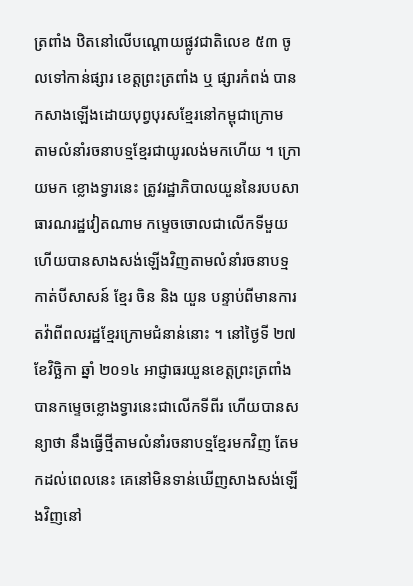ត្រពាំង ឋិតនៅលើបណ្ដោយផ្លូវជាតិលេខ ៥៣ ចូលទៅកាន់ផ្សារ ខេត្តព្រះត្រពាំង ឬ ផ្សារកំពង់ បានកសាងឡើងដោយបុព្វបុរសខ្មែរនៅកម្ពុជាក្រោម តាមលំនាំរចនាបទ្មខ្មែរជាយូរលង់មកហើយ ។ ក្រោយមក ខ្លោងទ្វារនេះ ត្រូវរដ្ឋាភិបាលយួននៃរបបសាធារណរដ្ឋវៀតណាម កម្ទេចចោលជាលើកទីមួយ ហើយបានសាងសង់ឡើងវិញតាមលំនាំរចនាបទ្មកាត់បីសាសន៍ ខ្មែរ ចិន និង យួន បន្ទាប់ពីមានការតវ៉ាពីពលរដ្ឋខ្មែរក្រោមជំនាន់នោះ ។ នៅថ្ងៃទី ២៧ ខែវិច្ឆិកា ឆ្នាំ ២០១៤ អាជ្ញាធរយួនខេត្តព្រះត្រពាំង បានកម្ទេចខ្លោងទ្វារនេះជាលើកទីពីរ ហើយបានសន្យាថា នឹងធ្វើថ្មីតាមលំនាំរចនាបទ្មខ្មែរមកវិញ តែមកដល់ពេលនេះ គេនៅមិនទាន់ឃើញសាងសង់ឡើងវិញនៅ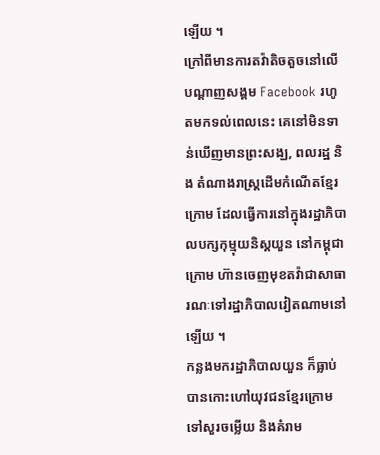ឡើយ ។
ក្រៅពីមានការតវ៉ាតិចតួចនៅលើបណ្ដាញសង្គម Facebook រហូតមកទល់ពេលនេះ គេនៅមិនទាន់ឃើញមានព្រះសង្ឃ, ពលរដ្ឋ និង តំណាងរាស្ត្រដើមកំណើតខ្មែរក្រោម ដែលធ្វើការនៅក្នុងរដ្ឋាភិបាលបក្សកុម្មុយនិស្តយួន នៅកម្ពុជាក្រោម ហ៊ានចេញមុខតវ៉ាជាសាធារណៈទៅរដ្ឋាភិបាលវៀតណាមនៅឡើយ ។
កន្លងមករដ្ឋាភិបាលយួន ក៏ធ្លាប់បានកោះហៅយុវជនខ្មែរក្រោម ទៅសួរចម្លើយ និងគំរាម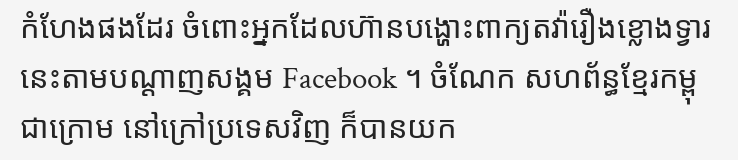កំហែងផងដែរ ចំពោះអ្នកដែលហ៊ានបង្ហោះពាក្យតវ៉ារឿងខ្លោងទ្វារនេះតាមបណ្ដាញសង្គម Facebook ។ ចំណែក សហព័ន្ធខ្មែរកម្ពុជាក្រោម នៅក្រៅប្រទេសវិញ ក៏បានយក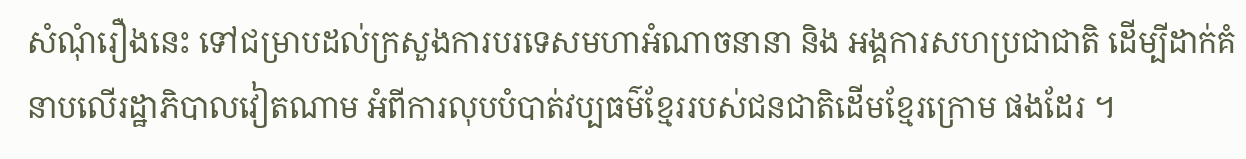សំណុំរឿងនេះ ទៅជម្រាបដល់ក្រសួងការបរទេសមហាអំណាចនានា និង អង្គការសហប្រជាជាតិ ដើម្បីដាក់គំនាបលើរដ្ឋាភិបាលវៀតណាម អំពីការលុបបំបាត់វប្បធម៌ខ្មែររបស់ជនជាតិដើមខ្មែរក្រោម ផងដែរ ។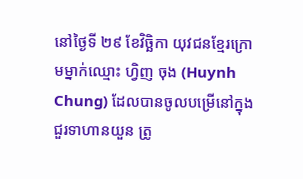នៅថ្ងៃទី ២៩ ខែវិច្ឆិកា យុវជនខ្មែរក្រោមម្នាក់ឈ្មោះ ហ្វិញ ចុង (Huynh Chung) ដែលបានចូលបម្រើនៅក្នុងជួរទាហានយួន ត្រូ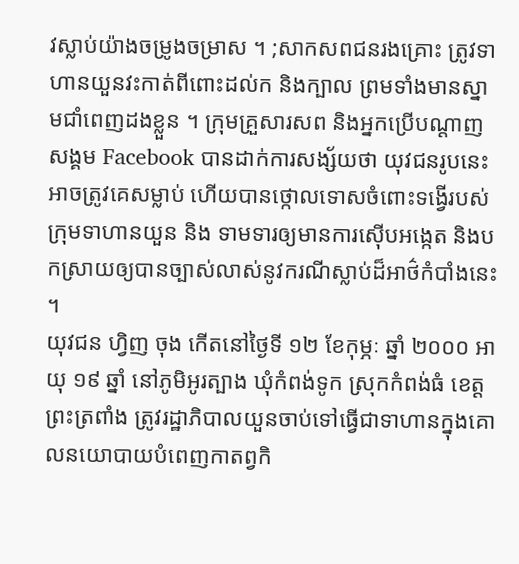វស្លាប់យ៉ាងចម្រូងចម្រាស ។ ;សាកសពជនរងគ្រោះ ត្រូវទាហានយួនវះកាត់ពីពោះដល់ក និងក្បាល ព្រមទាំងមានស្នាមជាំពេញដងខ្លួន ។ ក្រុមគ្រួសារសព និងអ្នកប្រើបណ្ដាញសង្គម Facebook បានដាក់ការសង្ស័យថា យុវជនរូបនេះ អាចត្រូវគេសម្លាប់ ហើយបានថ្កោលទោសចំពោះទង្វើរបស់ក្រុមទាហានយួន និង ទាមទារឲ្យមានការស៊ើបអង្កេត និងបកស្រាយឲ្យបានច្បាស់លាស់នូវករណីស្លាប់ដ៏អាថ៌កំបាំងនេះ ។
យុវជន ហ្វិញ ចុង កើតនៅថ្ងៃទី ១២ ខែកុម្ភៈ ឆ្នាំ ២០០០ អាយុ ១៩ ឆ្នាំ នៅភូមិអូរត្បាង ឃុំកំពង់ទូក ស្រុកកំពង់ធំ ខេត្តព្រះត្រពាំង ត្រូវរដ្ឋាភិបាលយួនចាប់ទៅធ្វើជាទាហានក្នុងគោលនយោបាយបំពេញកាតព្វកិ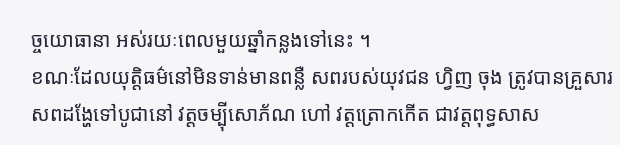ច្ចយោធានា អស់រយៈពេលមួយឆ្នាំកន្លងទៅនេះ ។
ខណៈដែលយុត្តិធម៌នៅមិនទាន់មានពន្លឺ សពរបស់យុវជន ហ្វិញ ចុង ត្រូវបានគ្រួសារសពដង្ហែទៅបូជានៅ វត្តចម្ប៉ីសោភ័ណ ហៅ វត្តត្រោកកើត ជាវត្តពុទ្ធសាស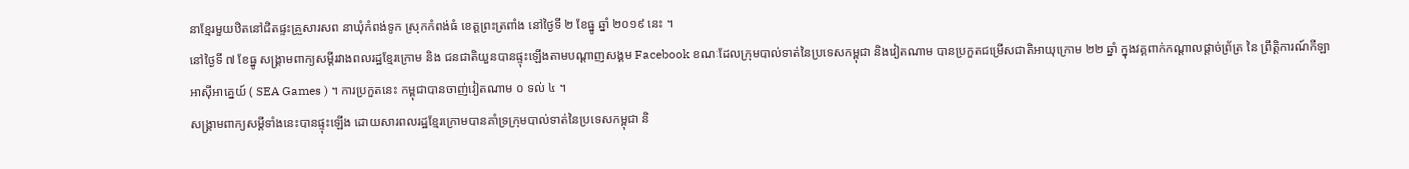នាខ្មែរមួយឋិតនៅជិតផ្ទះគ្រួសារសព នាឃុំកំពង់ទូក ស្រុកកំពង់ធំ ខេត្តព្រះត្រពាំង នៅថ្ងៃទី ២ ខែធ្នូ ឆ្នាំ ២០១៩ នេះ ។
នៅថ្ងៃទី ៧ ខែធ្នូ សង្គ្រាមពាក្យសម្ដីរវាងពលរដ្ឋខ្មែរក្រោម និង ជនជាតិយួនបានផ្ទុះឡើងតាមបណ្ដាញសង្គម Facebook ខណៈដែលក្រុមបាល់ទាត់នៃប្រទេសកម្ពុជា និងវៀតណាម បានប្រកួតជម្រើសជាតិអាយុក្រោម ២២ ឆ្នាំ ក្នុងវគ្គពាក់កណ្ដាលផ្ដាច់ព្រ័ត្រ នៃ ព្រឹត្តិការណ៍កីឡាអាស៊ីអាគ្នេយ៍ ( SEA Games ) ។ ការប្រកួតនេះ កម្ពុជាបានចាញ់វៀតណាម ០ ទល់ ៤ ។
សង្គ្រាមពាក្យសម្ដីទាំងនេះបានផ្ទុះឡើង ដោយសារពលរដ្ឋខ្មែរក្រោមបានគាំទ្រក្រុមបាល់ទាត់នៃប្រទេសកម្ពុជា និ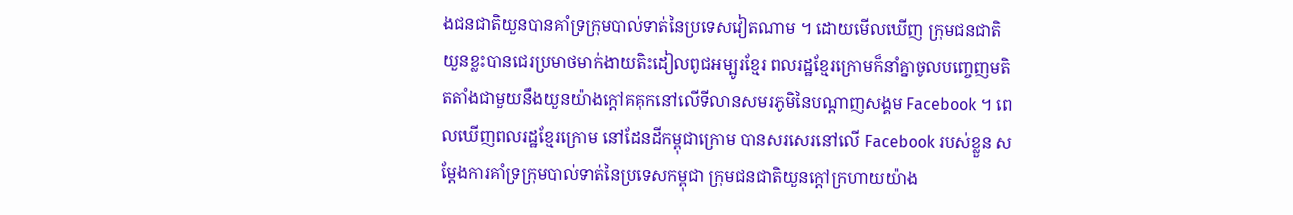ងជនជាតិយួនបានគាំទ្រក្រុមបាល់ទាត់នៃប្រទេសវៀតណាម ។ ដោយមើលឃើញ ក្រុមជនជាតិយួនខ្លះបានជេរប្រមាថមាក់ងាយតិះដៀលពូជអម្បូរខ្មែរ ពលរដ្ឋខ្មែរក្រោមក៏នាំគ្នាចូលបញ្ចេញមតិតតាំងជាមួយនឹងយួនយ៉ាងក្ដៅគគុកនៅលើទីលានសមរភូមិនៃបណ្ដាញសង្គម Facebook ។ ពេលឃើញពលរដ្ឋខ្មែរក្រោម នៅដែនដីកម្ពុជាក្រោម បានសរសេរនៅលើ Facebook របស់ខ្លួន សម្ដែងការគាំទ្រក្រុមបាល់ទាត់នៃប្រទេសកម្ពុជា ក្រុមជនជាតិយួនក្ដៅក្រហាយយ៉ាង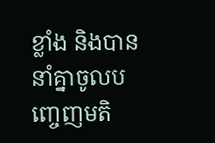ខ្លាំង និងបាននាំគ្នាចូលបញ្ចេញមតិ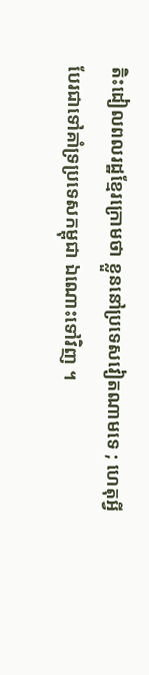តិះដៀលពលរដ្ឋខ្មែរក្រោមថា ខ្លួននៅប្រទេសវៀតណាមទេ ; ហេតុអ្វីបែរជាទៅគាំទ្រប្រទេសកម្ពុជា ឯណោះទៅវិញ ។